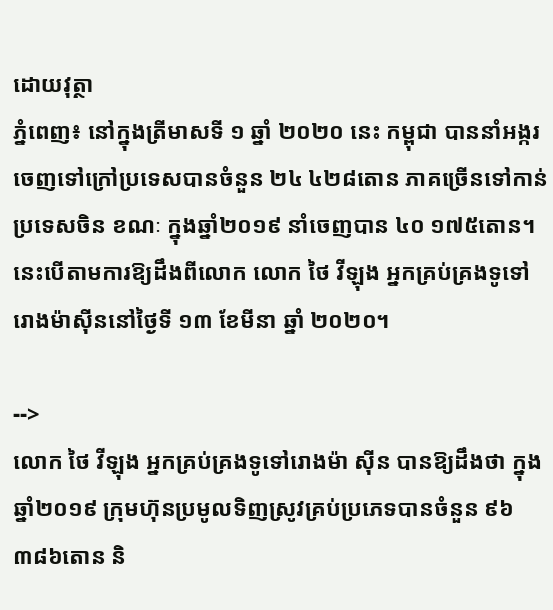ដោយវុត្ថា
ភ្នំពេញ៖ នៅក្នុងត្រីមាសទី ១ ឆ្នាំ ២០២០ នេះ កម្ពុជា បាននាំអង្ករចេញទៅក្រៅប្រទេសបានចំនួន ២៤ ៤២៨តោន ភាគច្រើនទៅកាន់ប្រទេសចិន ខណៈ ក្នុងឆ្នាំ២០១៩ នាំចេញបាន ៤០ ១៧៥តោន។ នេះបើតាមការឱ្យដឹងពីលោក លោក ថៃ វីឡុង អ្នកគ្រប់គ្រងទូទៅរោងម៉ាស៊ីននៅថ្ងៃទី ១៣ ខែមីនា ឆ្នាំ ២០២០។

-->
លោក ថៃ វីឡុង អ្នកគ្រប់គ្រងទូទៅរោងម៉ា ស៊ីន បានឱ្យដឹងថា ក្នុងឆ្នាំ២០១៩ ក្រុមហ៊ុនប្រមូលទិញស្រូវគ្រប់ប្រភេទបានចំនួន ៩៦ ៣៨៦តោន និ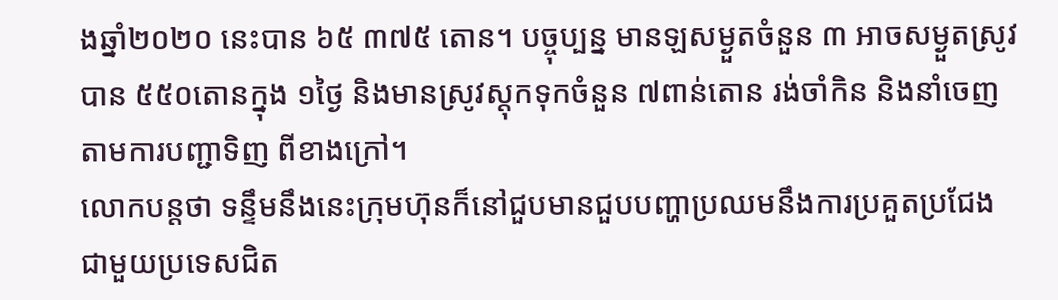ងឆ្នាំ២០២០ នេះបាន ៦៥ ៣៧៥ តោន។ បច្ចុប្បន្ន មានឡសម្ងួតចំនួន ៣ អាចសម្ងួតស្រូវបាន ៥៥០តោនក្នុង ១ថ្ងៃ និងមានស្រូវស្តុកទុកចំនួន ៧ពាន់តោន រង់ចាំកិន និងនាំចេញតាមការបញ្ជាទិញ ពីខាងក្រៅ។
លោកបន្តថា ទន្ទឹមនឹងនេះក្រុមហ៊ុនក៏នៅជួបមានជួបបញ្ហាប្រឈមនឹងការប្រគួតប្រជែងជាមួយប្រទេសជិត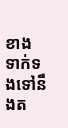ខាង ទាក់ទងទៅនឹងត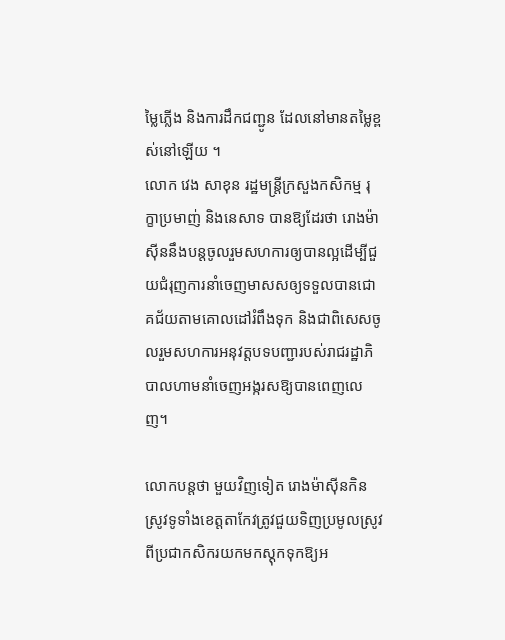ម្លៃភ្លើង និងការដឹកជញ្ជូន ដែលនៅមានតម្លៃខ្ពស់នៅឡើយ ។
លោក វេង សាខុន រដ្ឋមន្រ្តីក្រសួងកសិកម្ម រុក្ខាប្រមាញ់ និងនេសាទ បានឱ្យដែរថា រោងម៉ាស៊ីននឹងបន្តចូលរួមសហការឲ្យបានល្អដើម្បីជួយជំរុញការនាំចេញមាសសឲ្យទទួលបានជោគជ័យតាមគោលដៅរំពឹងទុក និងជាពិសេសចូលរួមសហការអនុវត្តបទបញ្ជារបស់រាជរដ្ឋាភិបាលហាមនាំចេញអង្ករសឱ្យបានពេញលេញ។

លោកបន្តថា មួយវិញទៀត រោងម៉ាស៊ីនកិនស្រូវទូទាំងខេត្តតាកែវត្រូវជួយទិញប្រមូលស្រូវពីប្រជាកសិករយកមកស្តុកទុកឱ្យអ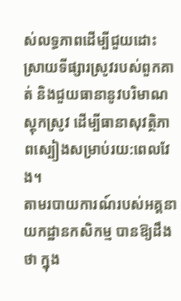ស់លទ្ធភាពដើម្បីជួយដោះស្រាយទីផ្សារស្រូវរបស់ពួកគាត់ និងជួយធានានូវបរិមាណស្តុកស្រូវ ដើម្បីធានាសុវត្ថិភាពស្បៀងសម្រាប់រយ:ពេលវែង។
តាមរបាយការណ៍របស់អគ្គនាយកដ្ឋានកសិកម្ម បានឱ្យដឹងថា ក្នុង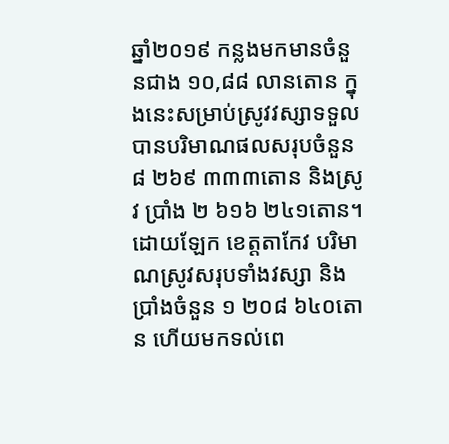ឆ្នាំ២០១៩ កន្លងមកមានចំនួនជាង ១០,៨៨ លានតោន ក្នុងនេះសម្រាប់ស្រូវវស្សាទទួលបានបរិមាណផលសរុបចំនួន ៨ ២៦៩ ៣៣៣តោន និងស្រូវ ប្រាំង ២ ៦១៦ ២៤១តោន។
ដោយឡែក ខេត្តតាកែវ បរិមាណស្រូវសរុបទាំងវស្សា និងប្រាំងចំនួន ១ ២០៨ ៦៤០តោន ហើយមកទល់ពេ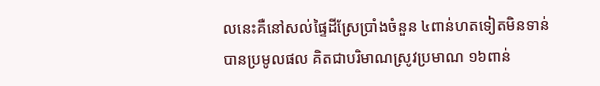លនេះគឺនៅសល់ផ្ទៃដីស្រែប្រាំងចំនួន ៤ពាន់ហតទៀតមិនទាន់បានប្រមូលផល គិតជាបរិមាណស្រូវប្រមាណ ១៦ពាន់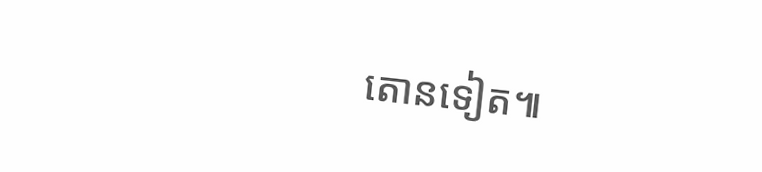តោនទៀត៕